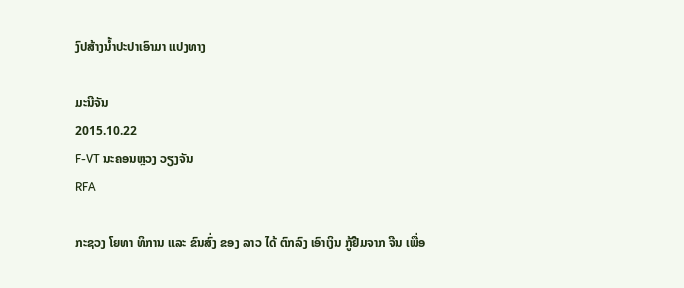ງົປສ້າງນໍ້າປະປາເອົາມາ ແປງທາງ

ມະນີຈັນ
2015.10.22
F-VT ນະຄອນຫຼວງ ວຽງຈັນ
RFA

ກະຊວງ ໂຍທາ ທິການ ແລະ ຂົນສົ່ງ ຂອງ ລາວ ໄດ້ ຕົກລົງ ເອົາເງິນ ກູ້ຢືມຈາກ ຈີນ ເພື່ອ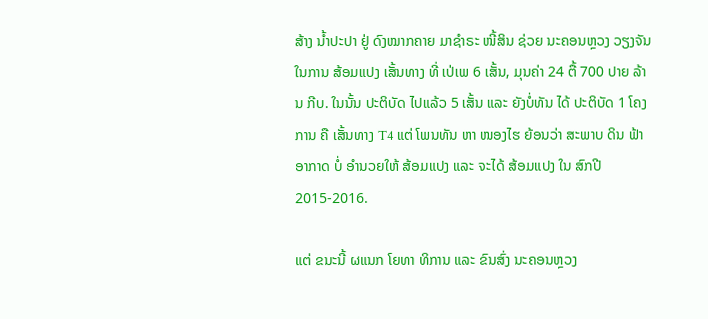ສ້າງ ນ້ຳປະປາ ຢູ່ ດົງໝາກຄາຍ ມາຊຳຣະ ໜີ້ສິນ ຊ່ວຍ ນະຄອນຫຼວງ ວຽງຈັນ ໃນການ ສ້ອມແປງ ເສັ້ນທາງ ທີ່ ເປ່ເພ 6 ເສັ້ນ, ມຸນຄ່າ 24 ຕື້ 700 ປາຍ ລ້ານ ກີບ. ໃນນັ້ນ ປະຕິບັດ ໄປແລ້ວ 5 ເສັ້ນ ແລະ ຍັງບໍ່ທັນ ໄດ້ ປະຕິບັດ 1 ໂຄງການ ຄື ເສັ້ນທາງ T4 ແຕ່ ໂພນທັນ ຫາ ໜອງໄຮ ຍ້ອນວ່າ ສະພາບ ດິນ ຟ້າ ອາກາດ ບໍ່ ອຳນວຍໃຫ້ ສ້ອມແປງ ແລະ ຈະໄດ້ ສ້ອມແປງ ໃນ ສົກປີ 2015-2016.

ແຕ່ ຂນະນີ້ ຜແນກ ໂຍທາ ທິການ ແລະ ຂົນສົ່ງ ນະຄອນຫຼວງ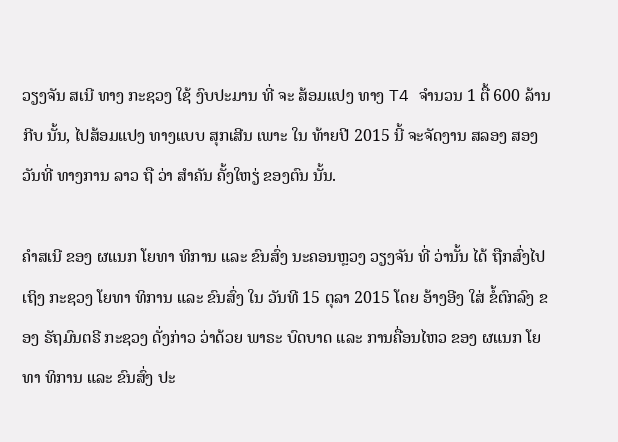ວຽງຈັນ ສເນີ ທາງ ກະຊວງ ໃຊ້ ງົບປະມານ ທີ່ ຈະ ສ້ອມແປງ ທາງ T4 ຈຳນວນ 1 ຕື້ 600 ລ້ານ ກີບ ນັ້ນ, ໄປສ້ອມແປງ ທາງແບບ ສຸກເສີນ ເພາະ ໃນ ທ້າຍປີ 2015 ນີ້ ຈະຈັດງານ ສລອງ ສອງວັນທີ່ ທາງການ ລາວ ຖື ວ່າ ສຳຄັນ ຄັ້ງໃຫຽ່ ຂອງຕົນ ນັ້ນ.

ຄຳສເນີ ຂອງ ຜແນກ ໂຍທາ ທິການ ແລະ ຂົນສົ່ງ ນະຄອນຫຼວງ ວຽງຈັນ ທີ່ ວ່ານັ້ນ ໄດ້ ຖືກສົ່ງໄປ ເຖິງ ກະຊວງ ໂຍທາ ທິການ ແລະ ຂົນສົ່ງ ໃນ ວັນທີ 15 ຕຸລາ 2015 ໂດຍ ອ້າງອີງ ໃສ່ ຂໍ້ຕົກລົງ ຂອງ ຣັຖມົນຕຣີ ກະຊວງ ດັ່ງກ່າວ ວ່າດ້ວຍ ພາຣະ ບົດບາດ ແລະ ການຄື່ອນໄຫວ ຂອງ ຜແນກ ໂຍທາ ທິການ ແລະ ຂົນສົ່ງ ປະ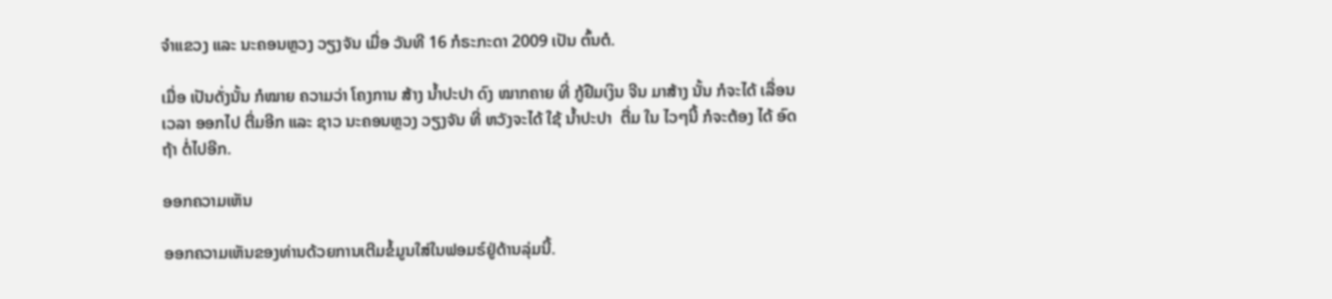ຈຳແຂວງ ແລະ ນະຄອນຫຼວງ ວຽງຈັນ ເມື່ອ ວັນທີ 16 ກໍຣະກະດາ 2009 ເປັນ ຕົ້ນຕໍ.

ເມື່ອ ເປັນດັ່ງນັ້ນ ກໍໝາຍ ຄວາມວ່າ ໂຄງການ ສ້າງ ນ້ຳປະປາ ດົງ ໝາກຄາຍ ທີ່ ກູ້ຢືມເງິນ ຈີນ ມາສ້າງ ນັ້ນ ກໍຈະໄດ້ ເລື່ອນ ເວລາ ອອກໄປ ຕື່ມອີກ ແລະ ຊາວ ນະຄອນຫຼວງ ວຽງຈັນ ທີ່ ຫວັງຈະໄດ້ ໃຊ້ ນ້ຳປະປາ  ຕື່ມ ໃນ ໄວໆນີ້ ກໍຈະຕ້ອງ ໄດ້ ອົດຖ້າ ຕໍ່ໄປອີກ.

ອອກຄວາມເຫັນ

ອອກຄວາມເຫັນຂອງທ່ານດ້ວຍການເຕີມຂໍ້ມູນໃສ່ໃນຟອມຣ໌ຢູ່ດ້ານລຸ່ມນີ້.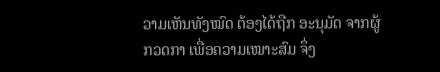ວາມເຫັນທັງໝົດ ຕ້ອງໄດ້ຖືກ ອະນຸມັດ ຈາກຜູ້ ກວດກາ ເພື່ອຄວາມເໝາະສົມ ຈຶ່ງ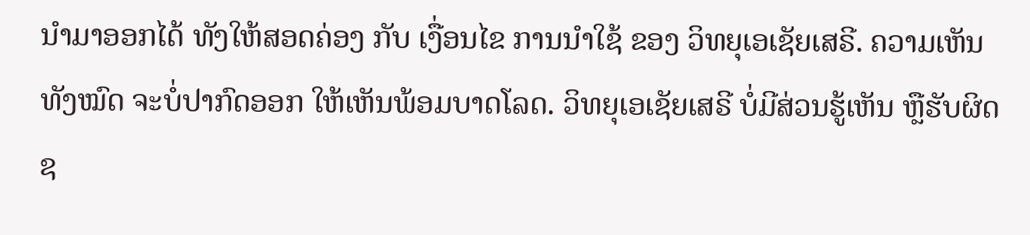ນໍາມາອອກໄດ້ ທັງໃຫ້ສອດຄ່ອງ ກັບ ເງື່ອນໄຂ ການນຳໃຊ້ ຂອງ ວິທຍຸເອເຊັຍເສຣີ. ຄວາມເຫັນທັງໝົດ ຈະບໍ່ປາກົດອອກ ໃຫ້ເຫັນພ້ອມບາດໂລດ. ວິທຍຸເອເຊັຍເສຣີ ບໍ່ມີສ່ວນຮູ້ເຫັນ ຫຼືຮັບຜິດຊ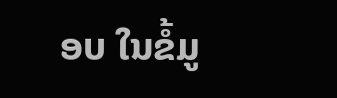ອບ ໃນຂໍ້ມູ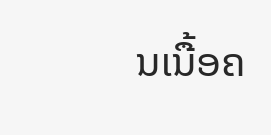ນເນື້ອຄ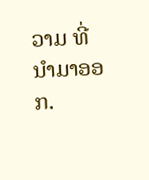ວາມ ທີ່ນໍາມາອອກ.